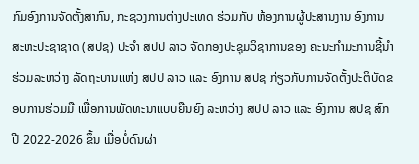ກົມອົງການຈັດຕັ້ງສາກົນ, ກະຊວງການຕ່າງປະເທດ ຮ່ວມກັບ ຫ້ອງການຜູ້ປະສານງານ ອົງການສະຫະປະຊາຊາດ (ສປຊ) ປະຈໍາ ສປປ ລາວ ຈັດກອງປະຊຸມວິຊາການຂອງ ຄະນະກໍາມະການຊີ້ນໍາຮ່ວມລະຫວ່າງ ລັດຖະບານເເຫ່ງ ສປປ ລາວ ເເລະ ອົງການ ສປຊ ກ່ຽວກັບການຈັດຕັ້ງປະຕິບັດຂອບການຮ່ວມມື ເພື່ອການພັດທະນາແບບຍືນຍົງ ລະຫວ່າງ ສປປ ລາວ ແລະ ອົງການ ສປຊ ສົກປີ 2022-2026 ຂຶ້ນ ເມື່ອບໍ່ດົນຜ່າ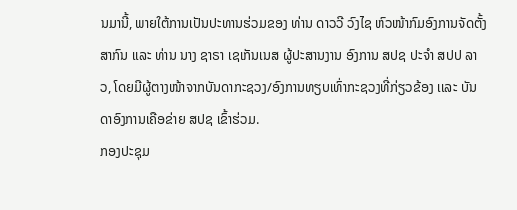ນມານີ້, ພາຍໃຕ້ການເປັນປະທານຮ່ວມຂອງ ທ່ານ ດາວວີ ວົງໄຊ ຫົວໜ້າກົມອົງການຈັດຕັ້ງສາກົນ ແລະ ທ່ານ ນາງ ຊາຣາ ເຊເກັນເນສ ຜູ້ປະສານງານ ອົງການ ສປຊ ປະຈໍາ ສປປ ລາວ, ໂດຍມີຜູ້ຕາງໜ້າຈາກບັນດາກະຊວງ/ອົງການທຽບເທົ່າກະຊວງທີ່ກ່ຽວຂ້ອງ ເເລະ ບັນດາອົງການເຄືອຂ່າຍ ສປຊ ເຂົ້າຮ່ວມ.
ກອງປະຊຸມ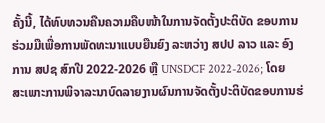ຄັ້ງນີ້, ໄດ້ທົບທວນຄືນຄວາມຄືບໜ້າໃນການຈັດຕັ້ງປະຕິບັດ ຂອບການຮ່ວມມືເພື່ອການພັດທະນາແບບຍືນຍົງ ລະຫວ່າງ ສປປ ລາວ ແລະ ອົງການ ສປຊ ສົກປີ 2022-2026 ຫຼື UNSDCF 2022-2026; ໂດຍສະເພາະການພິຈາລະນາບົດລາຍງານຜົນການຈັດຕັ້ງປະຕິບັດຂອບການຮ່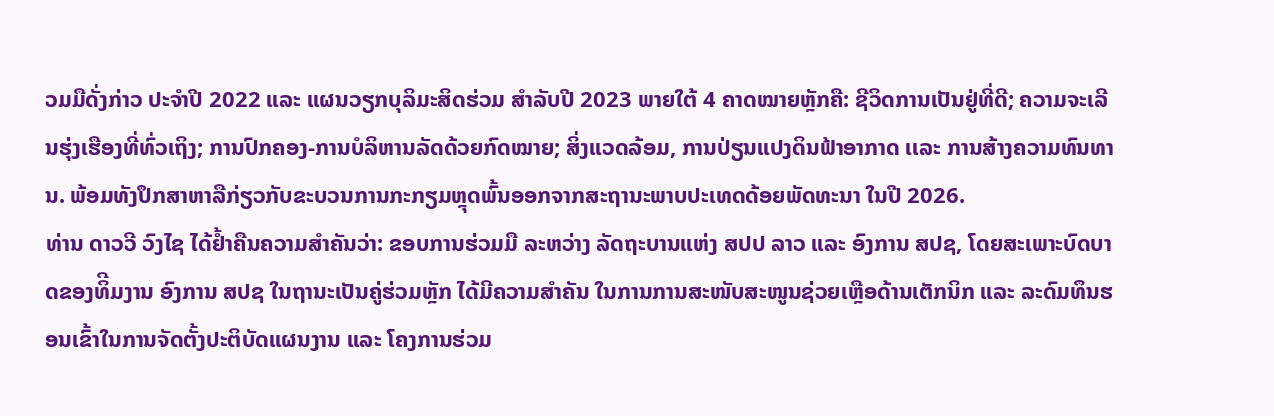ວມມືດັ່ງກ່າວ ປະຈຳປີ 2022 ແລະ ແຜນວຽກບຸລິມະສິດຮ່ວມ ສຳລັບປີ 2023 ພາຍໃຕ້ 4 ຄາດໝາຍຫຼັກຄື: ຊີວິດການເປັນຢູ່ທີ່ດີ; ຄວາມຈະເລີນຮຸ່ງເຮືອງທີ່ທົ່ວເຖິງ; ການປົກຄອງ-ການບໍລິຫານລັດດ້ວຍກົດໝາຍ; ສິ່ງແວດລ້ອມ, ການປ່ຽນແປງດິນຟ້າອາກາດ ເເລະ ການສ້າງຄວາມທົນທານ. ພ້ອມທັງປຶກສາຫາລືກ່ຽວກັບຂະບວນການກະກຽມຫຼຸດພົ້ນອອກຈາກສະຖານະພາບປະເທດດ້ອຍພັດທະນາ ໃນປີ 2026.
ທ່ານ ດາວວີ ວົງໄຊ ໄດ້ຢໍ້າຄືນຄວາມສໍາຄັນວ່າ: ຂອບການຮ່ວມມື ລະຫວ່າງ ລັດຖະບານແຫ່ງ ສປປ ລາວ ແລະ ອົງການ ສປຊ, ໂດຍສະເພາະບົດບາດຂອງທິີມງານ ອົງການ ສປຊ ໃນຖານະເປັນຄູ່ຮ່ວມຫຼັກ ໄດ້ມີຄວາມສຳຄັນ ໃນການການສະໜັບສະໜູນຊ່ວຍເຫຼືອດ້ານເຕັກນິກ ແລະ ລະດົມທຶນຮອນເຂົ້າໃນການຈັດຕັ້ງປະຕິບັດແຜນງານ ແລະ ໂຄງການຮ່ວມ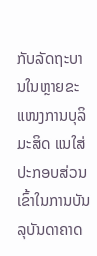ກັບລັດຖະບານໃນຫຼາຍຂະແໜງການບຸລິມະສິດ ແນໃສ່ປະກອບສ່ວນເຂົ້າໃນການບັນລຸບັນດາຄາດ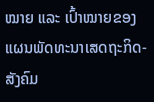ໝາຍ ແລະ ເປົ້າໝາຍຂອງແຜນພັດທະນາເສດຖະກິດ-ສັງຄົມ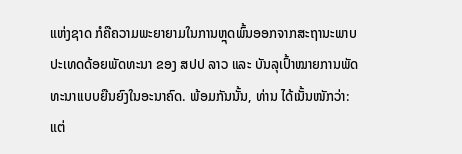ແຫ່ງຊາດ ກໍຄືຄວາມພະຍາຍາມໃນການຫຼຸດພົ້ນອອກຈາກສະຖານະພາບປະເທດດ້ອຍພັດທະນາ ຂອງ ສປປ ລາວ ແລະ ບັນລຸເປົ້າໝາຍການພັດທະນາເເບບຍືນຍົງໃນອະນາຄົດ. ພ້ອມກັນນັ້ນ, ທ່ານ ໄດ້ເນັ້ນໜັກວ່າ: ແຕ່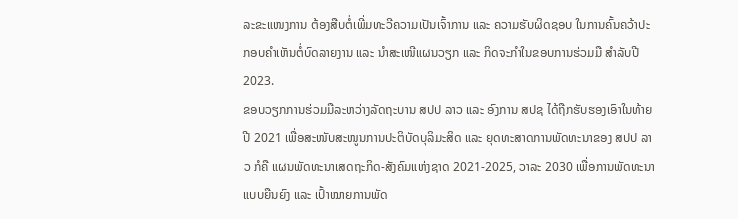ລະຂະແໜງການ ຕ້ອງສືບຕໍ່ເພີ່ມທະວີຄວາມເປັນເຈົ້າການ ແລະ ຄວາມຮັບຜິດຊອບ ໃນການຄົ້ນຄວ້າປະກອບຄໍາເຫັນຕໍ່ບົດລາຍງານ ແລະ ນໍາສະເໜີແຜນວຽກ ແລະ ກິດຈະກໍາໃນຂອບການຮ່ວມມື ສຳລັບປີ 2023.
ຂອບວຽກການຮ່ວມມືລະຫວ່າງລັດຖະບານ ສປປ ລາວ ແລະ ອົງການ ສປຊ ໄດ້ຖືກຮັບຮອງເອົາໃນທ້າຍປີ 2021 ເພື່ອສະໜັບສະໜູນການປະຕິບັດບຸລິມະສິດ ແລະ ຍຸດທະສາດການພັດທະນາຂອງ ສປປ ລາວ ກໍຄື ແຜນພັດທະນາເສດຖະກິດ-ສັງຄົມແຫ່ງຊາດ 2021-2025, ວາລະ 2030 ເພື່ອການພັດທະນາແບບຍືນຍົງ ແລະ ເປົ້າໝາຍການພັດ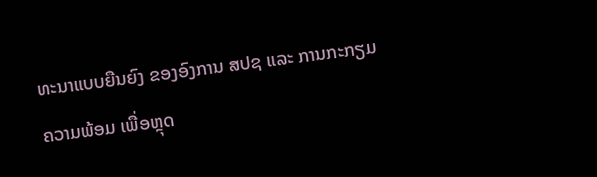ທະນາແບບຍືນຍົງ ຂອງອົງການ ສປຊ ແລະ ການກະກຽມຄວາມພ້ອມ ເພື່ອຫຼຸດ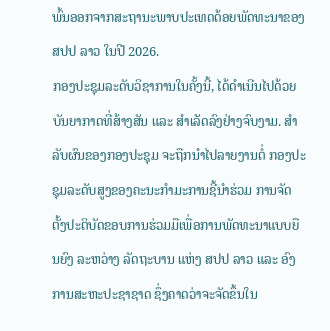ພົ້ນອອກຈາກສະຖານະພາບປະເທດດ້ອຍພັດທະນາຂອງ ສປປ ລາວ ໃນປີ 2026.
ກອງປະຊຸມລະດັບວິຊາການໃນຄັ້ງນີ້, ໄດ້ດໍາເນີນໄປດ້ວຍບັນຍາກາດທີ່ສ້າງສັນ ແລະ ສໍາເລັດລົງຢ່າງຈົບງາມ. ສໍາລັບຜົນຂອງກອງປະຊຸມ ຈະຖືກນໍາໄປລາຍງານຕໍ່ ກອງປະຊຸມລະດັບສູງຂອງຄະນະກໍາມະການຊີ້ນໍາຮ່ວມ ການຈັດຕັ້ງປະຕິບັດຂອບການຮ່ວມມືເພື່ອການພັດທະນາແບບຍືນຍົງ ລະຫວ່າງ ລັດຖະບານ ແຫ່ງ ສປປ ລາວ ແລະ ອົງການສະຫະປະຊາຊາດ ຊຶ່ງຄາດວ່າຈະຈັດຂຶ້ນໃນ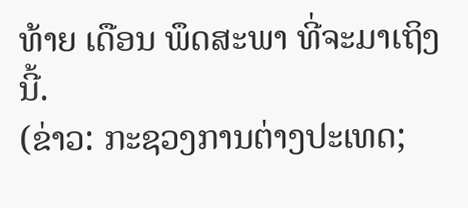ທ້າຍ ເດືອນ ພຶດສະພາ ທີ່ຈະມາເຖິງນີ້.
(ຂ່າວ: ກະຊວງການຕ່າງປະເທດ;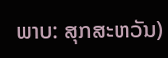ພາບ: ສຸກສະຫວັນ)